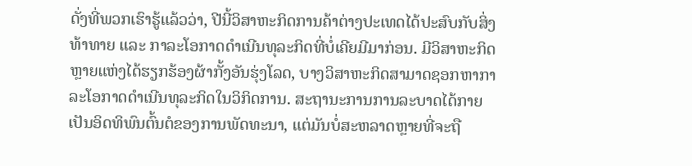ດັ່ງທີ່ພວກເຮົາຮູ້ແລ້ວວ່າ, ປີນີ້ວິສາຫະກິດການຄ້າຕ່າງປະເທດໄດ້ປະສົບກັບສິ່ງທ້າທາຍ ແລະ ກາລະໂອກາດດຳເນີນທຸລະກິດທີ່ບໍ່ເຄີຍມີມາກ່ອນ. ມີວິສາຫະກິດຫຼາຍແຫ່ງໄດ້ຮຽກຮ້ອງຜ້າກັ້ງອັນຮຸ່ງໂລດ, ບາງວິສາຫະກິດສາມາດຊອກຫາກາລະໂອກາດດຳເນີນທຸລະກິດໃນວິກິດການ. ສະຖານະການການລະບາດໄດ້ກາຍເປັນອິດທິພົນຕົ້ນຕໍຂອງການພັດທະນາ, ແຕ່ມັນບໍ່ສະຫລາດຫຼາຍທີ່ຈະຖື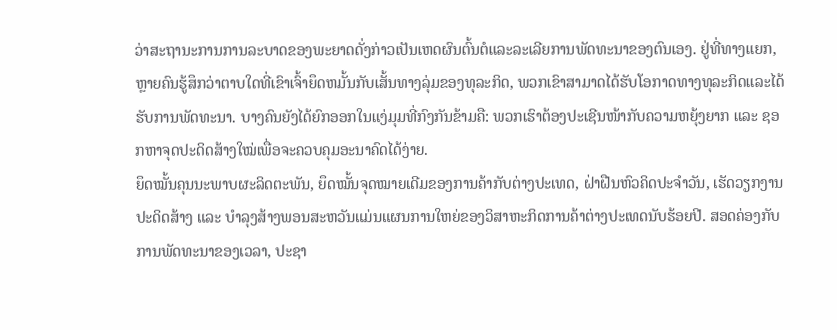ວ່າສະຖານະການການລະບາດຂອງພະຍາດດັ່ງກ່າວເປັນເຫດຜົນຕົ້ນຕໍແລະລະເລີຍການພັດທະນາຂອງຕົນເອງ. ຢູ່ທີ່ທາງແຍກ, ຫຼາຍຄົນຮູ້ສຶກວ່າຕາບໃດທີ່ເຂົາເຈົ້າຍຶດຫມັ້ນກັບເສັ້ນທາງລຸ່ມຂອງທຸລະກິດ, ພວກເຂົາສາມາດໄດ້ຮັບໂອກາດທາງທຸລະກິດແລະໄດ້ຮັບການພັດທະນາ. ບາງຄົນຍັງໄດ້ຍົກອອກໃນແງ່ມຸມທີ່ກົງກັນຂ້າມຄື: ພວກເຮົາຕ້ອງປະເຊີນໜ້າກັບຄວາມຫຍຸ້ງຍາກ ແລະ ຊອກຫາຈຸດປະດິດສ້າງໃໝ່ເພື່ອຈະຄວບຄຸມອະນາຄົດໄດ້ງ່າຍ.
ຍຶດໝັ້ນຄຸນນະພາບຜະລິດຕະພັນ, ຍຶດໝັ້ນຈຸດໝາຍເດີມຂອງການຄ້າກັບຕ່າງປະເທດ, ຝ່າຝືນຫົວຄິດປະຈໍາວັນ, ເຮັດວຽກງານປະດິດສ້າງ ແລະ ບຳລຸງສ້າງພອນສະຫວັນແມ່ນແຜນການໃຫຍ່ຂອງວິສາຫະກິດການຄ້າຕ່າງປະເທດນັບຮ້ອຍປີ. ສອດຄ່ອງກັບການພັດທະນາຂອງເວລາ, ປະຊາ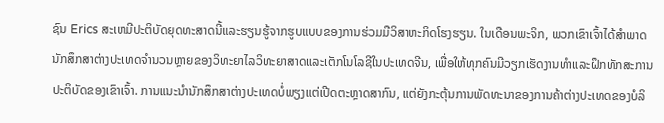ຊົນ Erics ສະເຫມີປະຕິບັດຍຸດທະສາດນີ້ແລະຮຽນຮູ້ຈາກຮູບແບບຂອງການຮ່ວມມືວິສາຫະກິດໂຮງຮຽນ. ໃນເດືອນພະຈິກ, ພວກເຂົາເຈົ້າໄດ້ສໍາພາດນັກສຶກສາຕ່າງປະເທດຈໍານວນຫຼາຍຂອງວິທະຍາໄລວິທະຍາສາດແລະເຕັກໂນໂລຊີໃນປະເທດຈີນ, ເພື່ອໃຫ້ທຸກຄົນມີວຽກເຮັດງານທໍາແລະຝຶກທັກສະການປະຕິບັດຂອງເຂົາເຈົ້າ. ການແນະນໍານັກສຶກສາຕ່າງປະເທດບໍ່ພຽງແຕ່ເປີດຕະຫຼາດສາກົນ, ແຕ່ຍັງກະຕຸ້ນການພັດທະນາຂອງການຄ້າຕ່າງປະເທດຂອງບໍລິ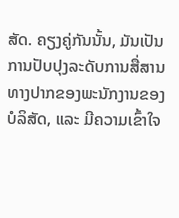ສັດ. ຄຽງຄູ່ກັນນັ້ນ, ມັນເປັນການປັບປຸງລະດັບການສື່ສານທາງປາກຂອງພະນັກງານຂອງບໍລິສັດ, ແລະ ມີຄວາມເຂົ້າໃຈ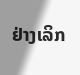ຢ່າງເລິກ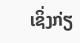ເຊິ່ງກ່ຽ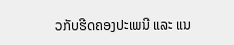ວກັບຮີດຄອງປະເພນີ ແລະ ແນ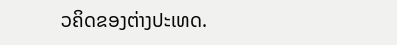ວຄິດຂອງຕ່າງປະເທດ.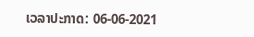ເວລາປະກາດ: 06-06-2021